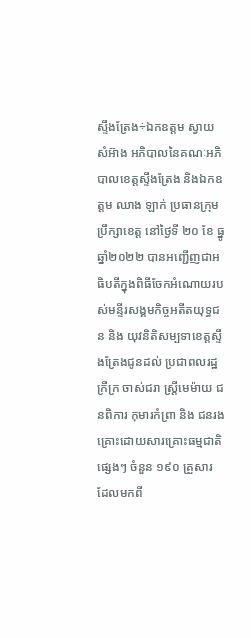ស្ទឹងត្រែង÷ឯកឧត្តម ស្វាយ សំអ៊ាង អភិបាលនៃគណៈអភិបាលខេត្តស្ទឹងត្រែង និងឯកឧត្តម ឈាង ឡាក់ ប្រធានក្រុមប្រឹក្សាខេត្ត នៅថ្ងៃទី ២០ ខែ ធ្នូ ឆ្នាំ២០២២ បានអញ្ជើញជាអធិបតីក្នុងពិធីចែកអំណោយរបស់មន្ទីរសង្គមកិច្ចអតីតយុទ្ធជន និង យុវនិតិសម្បទាខេត្តស្ទឹងត្រែងជូនដល់ ប្រជាពលរដ្ឋ ក្រីក្រ ចាស់ជរា ស្រ្តីមេម៉ាយ ជនពិការ កុមារកំព្រា និង ជនរងគ្រោះដោយសារគ្រោះធម្មជាតិ ផ្សេងៗ ចំនួន ១៩០ គ្រួសារ ដែលមកពី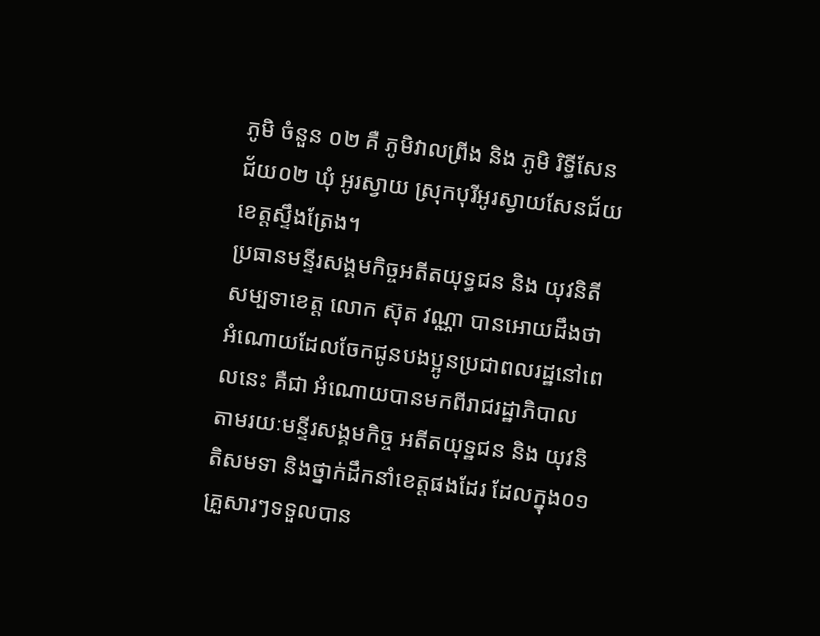ភូមិ ចំនួន ០២ គឺ ភូមិវាលព្រីង និង ភូមិ រិទ្ធីសែនជ័យ០២ ឃុំ អូរស្វាយ ស្រុកបុរីអូរស្វាយសែនជ័យ ខេត្តស្ទឹងត្រែង។
ប្រធានមន្ទីរសង្គមកិច្ចអតីតយុទ្ធជន និង យុវនិតីសម្បទាខេត្ត លោក ស៊ុត វណ្ណា បានអោយដឹងថាអំណោយដែលចែកជូនបងប្អូនប្រជាពលរដ្ឋនៅពេលនេះ គឺជា អំណោយបានមកពីរាជរដ្ឋាភិបាល តាមរយៈមន្ទីរសង្គមកិច្ច អតីតយុទ្ឋជន និង យុវនិតិសមទា និងថ្នាក់ដឹកនាំខេត្តផងដែរ ដែលក្នុង០១គ្រួសារៗទទួលបាន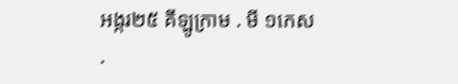អង្ករ២៥ គីឡូក្រាម . មី ១កេស .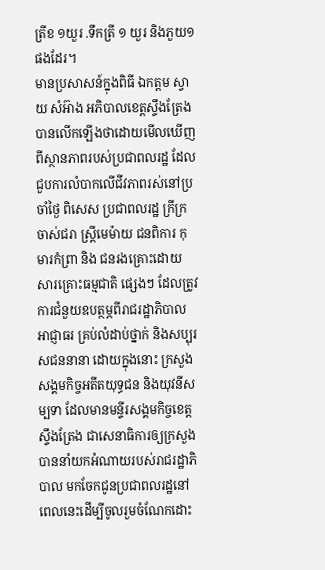ត្រីខ ១យួរ .ទឹកត្រី ១ យួរ និងភួយ១ ផងដែរ។
មានប្រសាសន៍ក្នុងពិធី ឯកត្តម ស្វាយ សំអ៊ាង អភិបាលខេត្តស្ទឹងត្រែងបានលើកឡើងថាដោយមើលឃើញពីស្ថានភាពរបស់ប្រជាពលរដ្ឋ ដែលជួបការលំបាកលើជីវភាពរស់នៅប្រចាំថ្ងៃ ពិសេស ប្រជាពលរដ្ឋ ក្រីក្រ ចាស់ជរា ស្រ្តីមេម៉ាយ ជនពិការ កុមារកំព្រា និង ជនរងគ្រោះដោយសារគ្រោះធម្មជាតិ ផ្សេងៗ ដែលត្រូវការជំនួយឧបត្ថម្ភពីរាជរដ្ឋាភិបាល អាជ្ញាធរ គ្រប់លំដាប់ថ្នាក់ និងសប្បុរសជននានា ដោយក្នុងនោះ ក្រសួង សង្គមកិច្ចអតីតយុទ្ធជន និងយុវនីសម្បទា ដែលមានមន្ទីរសង្គមកិច្ចខេត្តស្ទឹងត្រែង ជាសេនាធិការឲ្យក្រសួង បាននាំយកអំណាយរបស់រាជរដ្ឋាភិបាល មកចែកជូនប្រជាពលរដ្ឋនៅពេលនេះដើម្បីចូលរួមចំណែកដោះ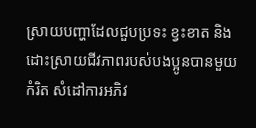ស្រាយបញ្ហាដែលជួបប្រទះ ខ្វះខាត និងដោះស្រាយជីវភាពរបស់បងប្អូនបានមួយកំរិត សំដៅការអភិវ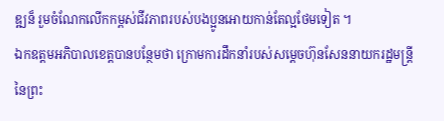ឌ្ឍន៏ រួមចំណែកលើកកម្ពស់ជីវភាពរបស់បងប្អូនអោយកាន់តែល្អថែមទៀត ។
ឯកឧត្តមអភិបាលខេត្តបានបន្ថែមថា ក្រោមការដឹកនាំរបស់សម្តេចហ៊ុនសែននាយករដ្ឋមន្រ្តីនៃព្រះ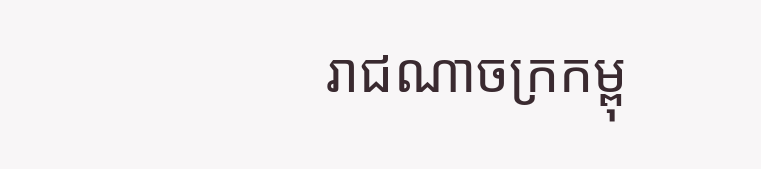រាជណាចក្រកម្ពុ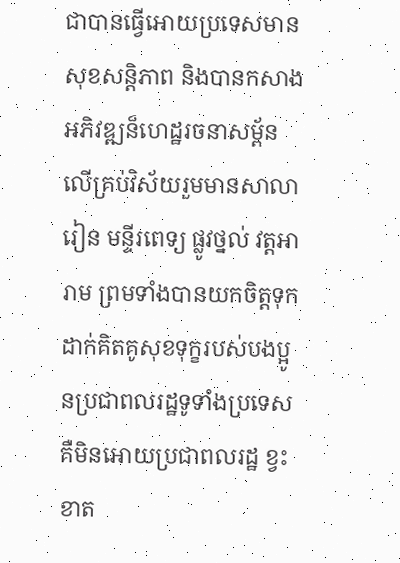ជាបានធ្វើអោយប្រទេសមានសុខសន្តិភាព និងបានកសាងអភិវឌ្ឍន៏ហេដ្ឋរចនាសម្ព័នលើគ្រប់វិស័យរួមមានសាលារៀន មន្ទីរពេទ្យ ផ្លូវថ្នល់ វត្តអារាម ព្រមទាំងបានយកចិត្តទុកដាក់គិតគូសុខទុក្ខរបស់បងប្អូនប្រជាពលរដ្ឋទូទាំងប្រទេស គឺមិនអោយប្រជាពលរដ្ឋ ខ្វះខាត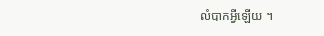លំបាកអ្វីឡើយ ។